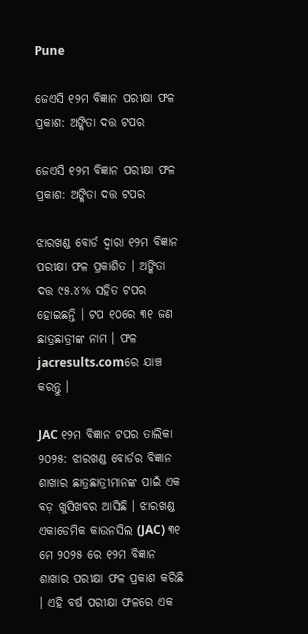Pune

ଜେଏସି ୧୨ମ ବିଜ୍ଞାନ ପରୀକ୍ଷା ଫଳ ପ୍ରକାଶ: ଅଙ୍କିତା ଦତ୍ତ ଟପର

ଜେଏସି ୧୨ମ ବିଜ୍ଞାନ ପରୀକ୍ଷା ଫଳ ପ୍ରକାଶ: ଅଙ୍କିତା ଦତ୍ତ ଟପର

ଝାରଖଣ୍ଡ ବୋର୍ଡ ଦ୍ଵାରା ୧୨ମ ବିଜ୍ଞାନ ପରୀକ୍ଷା ଫଳ ପ୍ରକାଶିତ । ଅଙ୍କିତା ଦତ୍ତ ୯୫.୪% ସହିତ ଟପର ହୋଇଛନ୍ତି । ଟପ ୧୦ରେ ୩୧ ଜଣ ଛାତ୍ରଛାତ୍ରୀଙ୍କ ନାମ । ଫଳ jacresults.comରେ ଯାଞ୍ଚ କରନ୍ତୁ ।

JAC ୧୨ମ ବିଜ୍ଞାନ ଟପର ତାଲିକା ୨୦୨୫: ଝାରଖଣ୍ଡ ବୋର୍ଡର ବିଜ୍ଞାନ ଶାଖାର ଛାତ୍ରଛାତ୍ରୀମାନଙ୍କ ପାଇଁ ଏକ ବଡ଼ ଖୁସିଖବର ଆସିଛି । ଝାରଖଣ୍ଡ ଏକାଡେମିକ କାଉନସିଲ (JAC) ୩୧ ମେ ୨୦୨୫ ରେ ୧୨ମ ବିଜ୍ଞାନ ଶାଖାର ପରୀକ୍ଷା ଫଳ ପ୍ରକାଶ କରିଛି । ଏହି ବର୍ଷ ପରୀକ୍ଷା ଫଳରେ ଏକ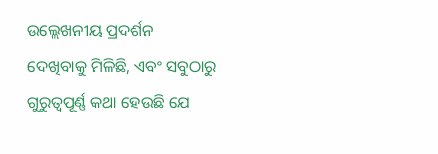ଉଲ୍ଲେଖନୀୟ ପ୍ରଦର୍ଶନ ଦେଖିବାକୁ ମିଳିଛି, ଏବଂ ସବୁଠାରୁ ଗୁରୁତ୍ୱପୂର୍ଣ୍ଣ କଥା ହେଉଛି ଯେ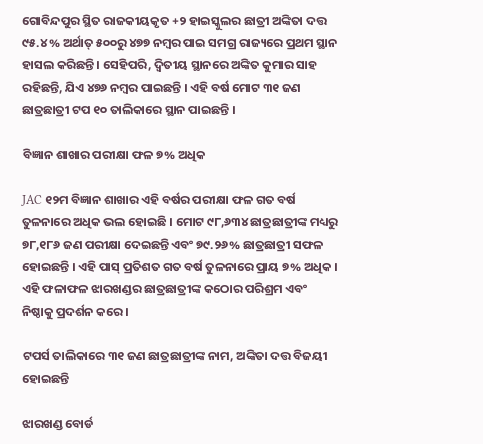ଗୋବିନ୍ଦପୁର ସ୍ଥିତ ରାଜକୀୟକୃତ +୨ ହାଇସ୍କୁଲର ଛାତ୍ରୀ ଅଙ୍କିତା ଦତ୍ତ ୯୫.୪% ଅର୍ଥାତ୍ ୫୦୦ରୁ ୪୭୭ ନମ୍ବର ପାଇ ସମଗ୍ର ରାଜ୍ୟରେ ପ୍ରଥମ ସ୍ଥାନ ହାସଲ କରିଛନ୍ତି । ସେହିପରି, ଦ୍ଵିତୀୟ ସ୍ଥାନରେ ଅଙ୍କିତ କୁମାର ସାହ ରହିଛନ୍ତି, ଯିଏ ୪୭୬ ନମ୍ବର ପାଇଛନ୍ତି । ଏହି ବର୍ଷ ମୋଟ ୩୧ ଜଣ ଛାତ୍ରଛାତ୍ରୀ ଟପ ୧୦ ତାଲିକାରେ ସ୍ଥାନ ପାଇଛନ୍ତି ।

ବିଜ୍ଞାନ ଶାଖାର ପରୀକ୍ଷା ଫଳ ୭% ଅଧିକ

JAC ୧୨ମ ବିଜ୍ଞାନ ଶାଖାର ଏହି ବର୍ଷର ପରୀକ୍ଷା ଫଳ ଗତ ବର୍ଷ ତୁଳନାରେ ଅଧିକ ଭଲ ହୋଇଛି । ମୋଟ ୯୮,୬୩୪ ଛାତ୍ରଛାତ୍ରୀଙ୍କ ମଧ୍ୟରୁ ୭୮,୧୮୬ ଜଣ ପରୀକ୍ଷା ଦେଇଛନ୍ତି ଏବଂ ୭୯.୨୬% ଛାତ୍ରଛାତ୍ରୀ ସଫଳ ହୋଇଛନ୍ତି । ଏହି ପାସ୍ ପ୍ରତିଶତ ଗତ ବର୍ଷ ତୁଳନାରେ ପ୍ରାୟ ୭% ଅଧିକ । ଏହି ଫଳାଫଳ ଝାରଖଣ୍ଡର ଛାତ୍ରଛାତ୍ରୀଙ୍କ କଠୋର ପରିଶ୍ରମ ଏବଂ ନିଷ୍ଠାକୁ ପ୍ରଦର୍ଶନ କରେ ।

ଟପର୍ସ ତାଲିକାରେ ୩୧ ଜଣ ଛାତ୍ରଛାତ୍ରୀଙ୍କ ନାମ, ଅଙ୍କିତା ଦତ୍ତ ବିଜୟୀ ହୋଇଛନ୍ତି

ଝାରଖଣ୍ଡ ବୋର୍ଡ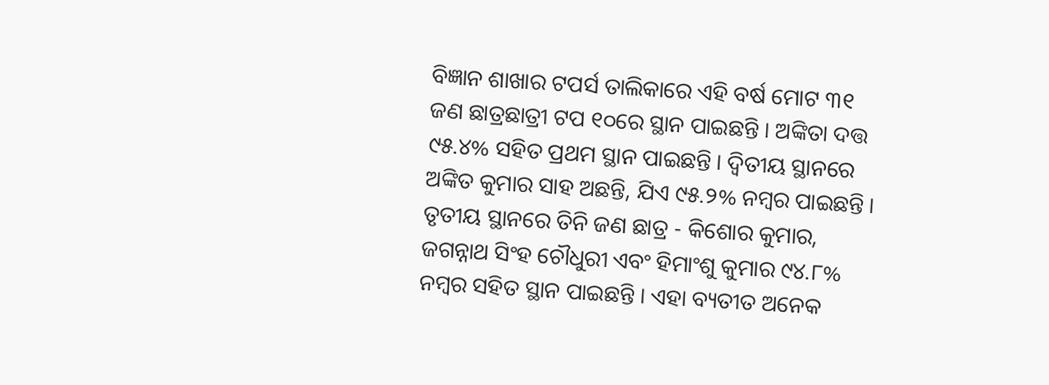ବିଜ୍ଞାନ ଶାଖାର ଟପର୍ସ ତାଲିକାରେ ଏହି ବର୍ଷ ମୋଟ ୩୧ ଜଣ ଛାତ୍ରଛାତ୍ରୀ ଟପ ୧୦ରେ ସ୍ଥାନ ପାଇଛନ୍ତି । ଅଙ୍କିତା ଦତ୍ତ ୯୫.୪% ସହିତ ପ୍ରଥମ ସ୍ଥାନ ପାଇଛନ୍ତି । ଦ୍ଵିତୀୟ ସ୍ଥାନରେ ଅଙ୍କିତ କୁମାର ସାହ ଅଛନ୍ତି, ଯିଏ ୯୫.୨% ନମ୍ବର ପାଇଛନ୍ତି । ତୃତୀୟ ସ୍ଥାନରେ ତିନି ଜଣ ଛାତ୍ର - କିଶୋର କୁମାର, ଜଗନ୍ନାଥ ସିଂହ ଚୌଧୁରୀ ଏବଂ ହିମାଂଶୁ କୁମାର ୯୪.୮% ନମ୍ବର ସହିତ ସ୍ଥାନ ପାଇଛନ୍ତି । ଏହା ବ୍ୟତୀତ ଅନେକ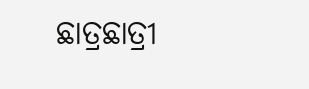ଛାତ୍ରଛାତ୍ରୀ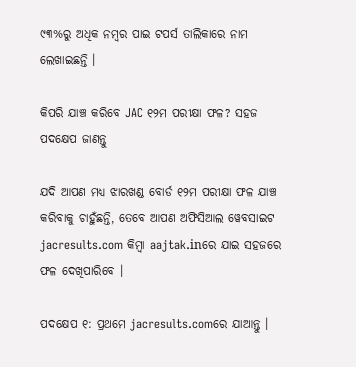୯୩%ରୁ ଅଧିକ ନମ୍ବର ପାଇ ଟପର୍ସ ତାଲିକାରେ ନାମ ଲେଖାଇଛନ୍ତି ।

କିପରି ଯାଞ୍ଚ କରିବେ JAC ୧୨ମ ପରୀକ୍ଷା ଫଳ? ସହଜ ପଦକ୍ଷେପ ଜାଣନ୍ତୁ

ଯଦି ଆପଣ ମଧ୍ୟ ଝାରଖଣ୍ଡ ବୋର୍ଡ ୧୨ମ ପରୀକ୍ଷା ଫଳ ଯାଞ୍ଚ କରିବାକୁ ଚାହୁଁଛନ୍ତି, ତେବେ ଆପଣ ଅଫିସିଆଲ ୱେବସାଇଟ jacresults.com କିମ୍ବା aajtak.inରେ ଯାଇ ସହଜରେ ଫଳ ଦେଖିପାରିବେ ।

ପଦକ୍ଷେପ ୧: ପ୍ରଥମେ jacresults.comରେ ଯାଆନ୍ତୁ ।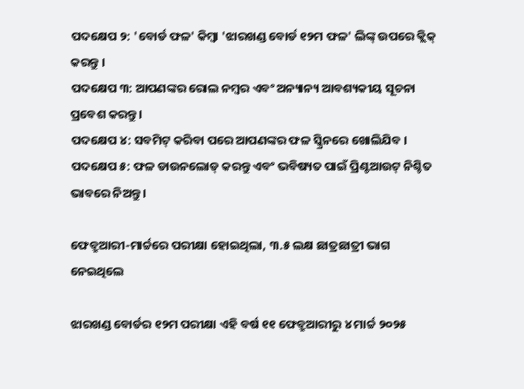ପଦକ୍ଷେପ ୨: 'ବୋର୍ଡ ଫଳ' କିମ୍ବା 'ଝାରଖଣ୍ଡ ବୋର୍ଡ ୧୨ମ ଫଳ' ଲିଙ୍କ୍ ଉପରେ କ୍ଲିକ୍ କରନ୍ତୁ ।
ପଦକ୍ଷେପ ୩: ଆପଣଙ୍କର ରୋଲ ନମ୍ବର ଏବଂ ଅନ୍ୟାନ୍ୟ ଆବଶ୍ୟକୀୟ ସୂଚନା ପ୍ରବେଶ କରନ୍ତୁ ।
ପଦକ୍ଷେପ ୪: ସବମିଟ୍ କରିବା ପରେ ଆପଣଙ୍କର ଫଳ ସ୍କ୍ରିନରେ ଖୋଲିଯିବ ।
ପଦକ୍ଷେପ ୫: ଫଳ ଡାଉନଲୋଡ୍ କରନ୍ତୁ ଏବଂ ଭବିଷ୍ୟତ ପାଇଁ ପ୍ରିଣ୍ଟଆଉଟ୍ ନିଶ୍ଚିତ ଭାବରେ ନିଅନ୍ତୁ ।

ଫେବ୍ରୁଆରୀ-ମାର୍ଚ୍ଚରେ ପରୀକ୍ଷା ହୋଇଥିଲା, ୩.୫ ଲକ୍ଷ ଛାତ୍ରଛାତ୍ରୀ ଭାଗ ନେଇଥିଲେ

ଝାରଖଣ୍ଡ ବୋର୍ଡର ୧୨ମ ପରୀକ୍ଷା ଏହି ବର୍ଷ ୧୧ ଫେବ୍ରୁଆରୀରୁ ୪ ମାର୍ଚ୍ଚ ୨୦୨୫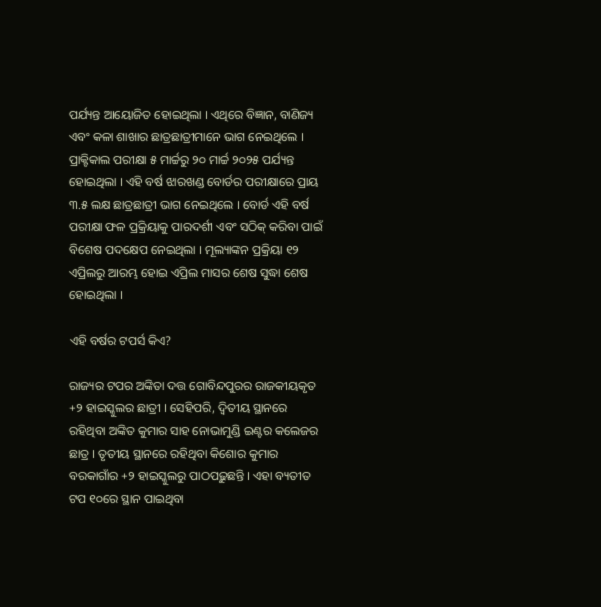ପର୍ଯ୍ୟନ୍ତ ଆୟୋଜିତ ହୋଇଥିଲା । ଏଥିରେ ବିଜ୍ଞାନ, ବାଣିଜ୍ୟ ଏବଂ କଳା ଶାଖାର ଛାତ୍ରଛାତ୍ରୀମାନେ ଭାଗ ନେଇଥିଲେ । ପ୍ରାକ୍ଟିକାଲ ପରୀକ୍ଷା ୫ ମାର୍ଚ୍ଚରୁ ୨୦ ମାର୍ଚ୍ଚ ୨୦୨୫ ପର୍ଯ୍ୟନ୍ତ ହୋଇଥିଲା । ଏହି ବର୍ଷ ଝାରଖଣ୍ଡ ବୋର୍ଡର ପରୀକ୍ଷାରେ ପ୍ରାୟ ୩.୫ ଲକ୍ଷ ଛାତ୍ରଛାତ୍ରୀ ଭାଗ ନେଇଥିଲେ । ବୋର୍ଡ ଏହି ବର୍ଷ ପରୀକ୍ଷା ଫଳ ପ୍ରକ୍ରିୟାକୁ ପାରଦର୍ଶୀ ଏବଂ ସଠିକ୍ କରିବା ପାଇଁ ବିଶେଷ ପଦକ୍ଷେପ ନେଇଥିଲା । ମୂଲ୍ୟାଙ୍କନ ପ୍ରକ୍ରିୟା ୧୨ ଏପ୍ରିଲରୁ ଆରମ୍ଭ ହୋଇ ଏପ୍ରିଲ ମାସର ଶେଷ ସୁଦ୍ଧା ଶେଷ ହୋଇଥିଲା ।

ଏହି ବର୍ଷର ଟପର୍ସ କିଏ?

ରାଜ୍ୟର ଟପର ଅଙ୍କିତା ଦତ୍ତ ଗୋବିନ୍ଦପୁରର ରାଜକୀୟକୃତ +୨ ହାଇସ୍କୁଲର ଛାତ୍ରୀ । ସେହିପରି, ଦ୍ଵିତୀୟ ସ୍ଥାନରେ ରହିଥିବା ଅଙ୍କିତ କୁମାର ସାହ ନୋଭାମୁଣ୍ଡି ଇଣ୍ଟର କଲେଜର ଛାତ୍ର । ତୃତୀୟ ସ୍ଥାନରେ ରହିଥିବା କିଶୋର କୁମାର ବରକାଗାଁର +୨ ହାଇସ୍କୁଲରୁ ପାଠପଢ଼ୁଛନ୍ତି । ଏହା ବ୍ୟତୀତ ଟପ ୧୦ରେ ସ୍ଥାନ ପାଇଥିବା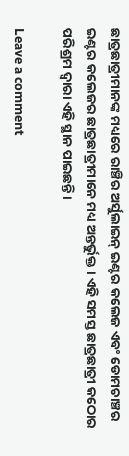ଛାତ୍ରଛାତ୍ରୀମାନଙ୍କ ମଧ୍ୟରେ ରାଞ୍ଚିର ଅର୍ସୁଲାଇନ୍ ଇଣ୍ଟର କଲେଜ ଏବଂ ଡୋମଚାଞ୍ଚର ଇଣ୍ଟର କଲେଜର ଛାତ୍ରଛାତ୍ରୀମାନେ ମଧ୍ୟ ଅନ୍ତର୍ଭୁକ୍ତ । ଏହି ସମସ୍ତ ଛାତ୍ରଛାତ୍ରୀ କଠୋର ପରିଶ୍ରମ ଦ୍ଵାରା ଏହି ସ୍ଥାନ ପାଇଛନ୍ତି ।

Leave a comment